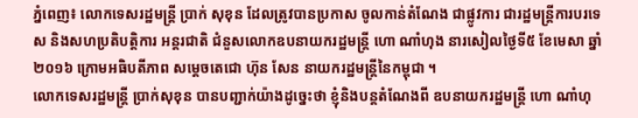ភ្នំពេញ៖ លោកទេសរដ្ឋមន្ត្រី ប្រាក់ សុខុន ដែលត្រូវបានប្រកាស ចូលកាន់តំណែង ជាផ្លូវការ ជារដ្ឋមន្ត្រីការបរទេស និងសហប្រតិបត្តិការ អន្តរជាតិ ជំនួសលោកឧបនាយករដ្ឋមន្ត្រី ហោ ណាំហុង នារសៀលថ្ងៃទី៥ ខែមេសា ឆ្នាំ២០១៦ ក្រោមអធិបតីភាព សម្តេចតេជោ ហ៊ុន សែន នាយករដ្ឋមន្ត្រីនៃកម្ពុជា ។
លោកទេសរដ្ឋមន្ត្រី ប្រាក់សុខុន បានបញ្ជាក់យ៉ាងដូច្នេះថា ខ្ញុំនិងបន្តតំណែងពី ឧបនាយករដ្ឋមន្ត្រី ហោ ណាំហុ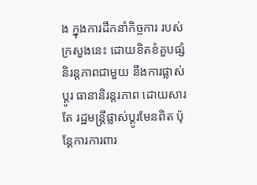ង ក្នុងការដឹកនាំកិច្ចការ របស់ក្រសួងនេះ ដោយខិតខំគួបផ្សំ និរន្តភាពជាមួយ នឹងការផ្លាស់ប្តូរ ធានានិរន្តរភាព ដោយសារតែ រដ្ឋមន្ត្រីផ្លាស់ប្តូរមែនពិត ប៉ុន្តែការការពារ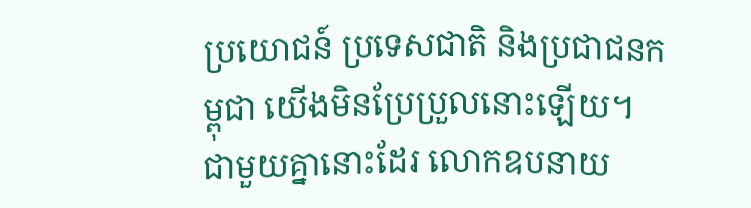ប្រយោជន៍ ប្រទេសជាតិ និងប្រជាជនកម្ពុជា យើងមិនប្រែប្រួលនោះឡើយ។
ជាមួយគ្នានោះដែរ លោកឧបនាយ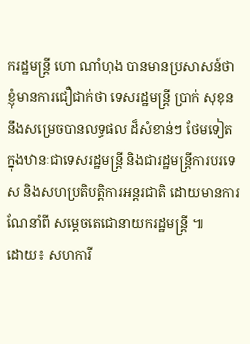ករដ្ឋមន្ត្រី ហោ ណាំហុង បានមានប្រសាសន៍ថា ខ្ញុំមានការជឿជាក់ថា ទេសរដ្ឋមន្ត្រី ប្រាក់ សុខុន នឹងសម្រេចបានលទ្ធផល ដ៏សំខាន់ៗ ថែមទៀត ក្នុងឋានៈជាទេសរដ្ឋមន្ត្រី និងជារដ្ឋមន្ត្រីការបរទេស និងសហប្រតិបត្តិការអន្តរជាតិ ដោយមានការណែនាំពី សម្តេចតេជោនាយករដ្ឋមន្ត្រី ៕
ដោយ៖ សហការី